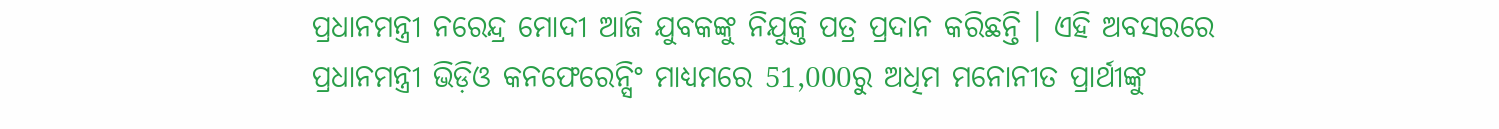ପ୍ରଧାନମନ୍ତ୍ରୀ ନରେନ୍ଦ୍ର ମୋଦୀ ଆଜି ଯୁବକଙ୍କୁ ନିଯୁକ୍ତି ପତ୍ର ପ୍ରଦାନ କରିଛନ୍ତି । ଏହି ଅବସରରେ ପ୍ରଧାନମନ୍ତ୍ରୀ ଭିଡ଼ିଓ କନଫେରେନ୍ସିଂ ମାଧ୍ୟମରେ 51,000ରୁ ଅଧିମ ମନୋନୀତ ପ୍ରାର୍ଥୀଙ୍କୁ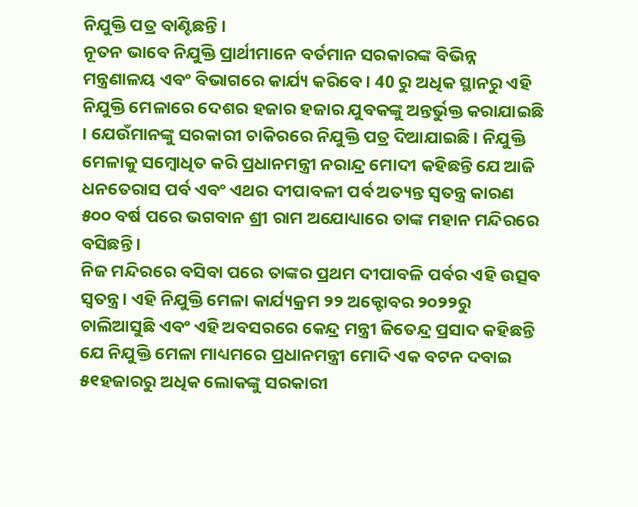ନିଯୁକ୍ତି ପତ୍ର ବାଣ୍ଟିଛନ୍ତି ।
ନୂତନ ଭାବେ ନିଯୁକ୍ତି ପ୍ରାର୍ଥୀମାନେ ବର୍ତମାନ ସରକାରଙ୍କ ବିଭିନ୍ନ ମନ୍ତ୍ରଣାଳୟ ଏବଂ ବିଭାଗରେ କାର୍ଯ୍ୟ କରିବେ । 40 ରୁ ଅଧିକ ସ୍ଥାନରୁ ଏହି ନିଯୁକ୍ତି ମେଳାରେ ଦେଶର ହଜାର ହଜାର ଯୁବକଙ୍କୁ ଅନ୍ତର୍ଭୁକ୍ତ କରାଯାଇଛି । ଯେଉଁମାନଙ୍କୁ ସରକାରୀ ଚାକିରରେ ନିଯୁକ୍ତି ପତ୍ର ଦିଆଯାଇଛି । ନିଯୁକ୍ତି ମେଳାକୁ ସମ୍ବୋଧିତ କରି ପ୍ରଧାନମନ୍ତ୍ରୀ ନରାନ୍ଦ୍ର ମୋଦୀ କହିଛନ୍ତି ଯେ ଆଜି ଧନତେରାସ ପର୍ବ ଏବଂ ଏଥର ଦୀପାବଳୀ ପର୍ବ ଅତ୍ୟନ୍ତ ସ୍ବତନ୍ତ୍ର କାରଣ ୫୦୦ ବର୍ଷ ପରେ ଭଗବାନ ଶ୍ରୀ ରାମ ଅଯୋଧ୍ୟାରେ ତାଙ୍କ ମହାନ ମନ୍ଦିରରେ ବସିଛନ୍ତି ।
ନିଜ ମନ୍ଦିରରେ ବସିବା ପରେ ତାଙ୍କର ପ୍ରଥମ ଦୀପାବଳି ପର୍ବର ଏହି ଉତ୍ସବ ସ୍ବତନ୍ତ୍ର । ଏହି ନିଯୁକ୍ତି ମେଳା କାର୍ଯ୍ୟକ୍ରମ ୨୨ ଅକ୍ଟୋବର ୨୦୨୨ରୁ ଚାଲିଆସୁଛି ଏବଂ ଏହି ଅବସରରେ କେନ୍ଦ୍ର ମନ୍ତ୍ରୀ ଜିତେନ୍ଦ୍ର ପ୍ରସାଦ କହିଛନ୍ତି ଯେ ନିଯୁକ୍ତି ମେଳା ମାଧ୍ୟମରେ ପ୍ରଧାନମନ୍ତ୍ରୀ ମୋଦି ଏକ ବଟନ ଦବାଇ ୫୧ହଜାରରୁ ଅଧିକ ଲୋକଙ୍କୁ ସରକାରୀ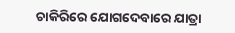ଚାକିରିରେ ଯୋଗଦେବାରେ ଯାତ୍ରା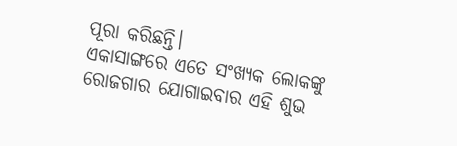ପୂରା କରିଛନ୍ତି।
ଏକାସାଙ୍ଗରେ ଏତେ ସଂଖ୍ୟକ ଲୋକଙ୍କୁ ରୋଜଗାର ଯୋଗାଇବାର ଏହି ଶୁଭ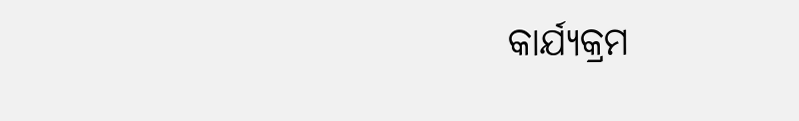କାର୍ଯ୍ୟକ୍ରମ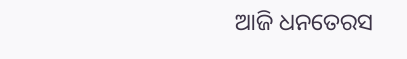ଆଜି ଧନତେରସ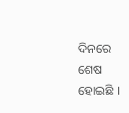ଦିନରେ ଶେଷ ହୋଇଛି ।